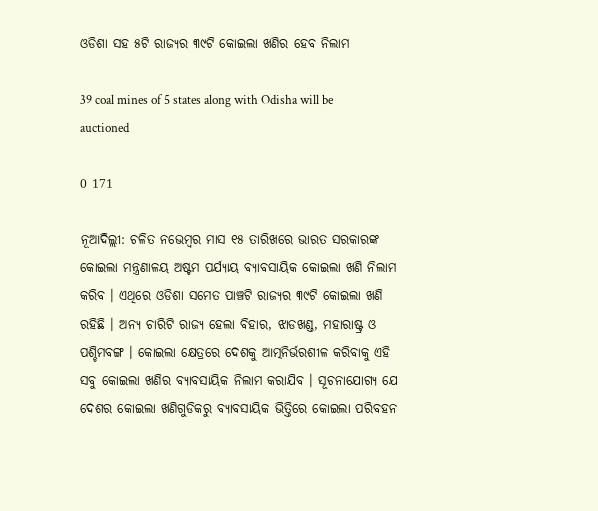ଓଡିଶା ସହ ୫ଟି ରାଜ୍ୟର ୩୯ଟି କୋଇଲା ଖଣିର ହେବ ନିଲାମ

39 coal mines of 5 states along with Odisha will be auctioned

0 171

ନୂଆଦିଲ୍ଲୀ: ଚଳିତ ନଭେମ୍ବର ମାସ ୧୫ ତାରିଖରେ ଭାରତ ସରକାରଙ୍କ କୋଇଲା ମନ୍ତ୍ରଣାଳୟ ଅଷ୍ଟମ ପର୍ଯ୍ୟାୟ ବ୍ୟାବସାୟିକ କୋଇଲା ଖଣି ନିଲାମ କରିବ । ଏଥିରେ ଓଡିଶା ସମେତ ପାଞ୍ଚଟି ରାଜ୍ୟର ୩୯ଟି କୋଇଲା ଖଣି ରହିଛି । ଅନ୍ୟ ଚାରିଟି ରାଜ୍ୟ ହେଲା ବିହାର, ଝାଡଖଣ୍ଡ, ମହାରାଷ୍ଟ୍ର ଓ ପଶ୍ଚିମବଙ୍ଗ । କୋଇଲା କ୍ଷେତ୍ରରେ ଦେଶକୁ ଆତ୍ମନିର୍ଭରଶୀଳ କରିବାକୁ ଏହି ସବୁ କୋଇଲା ଖଣିର ବ୍ୟାବସାୟିକ ନିଲାମ କରାଯିବ । ସୂଚନାଯୋଗ୍ୟ ଯେ ଦେଶର କୋଇଲା ଖଣିଗୁଡିକରୁ ବ୍ୟାବସାୟିକ ଭିତ୍ତିରେ କୋଇଲା ପରିବହନ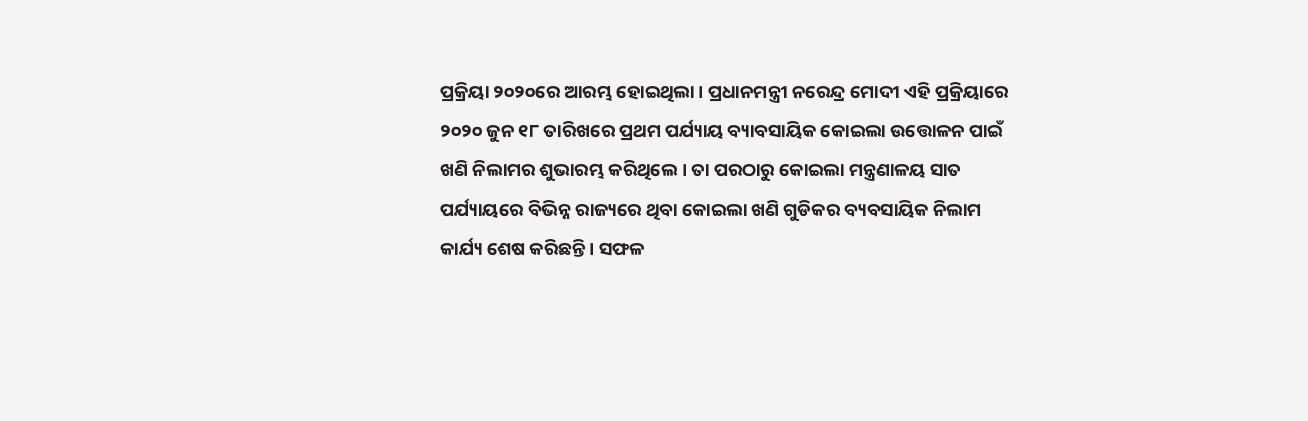ପ୍ରକ୍ରିୟା ୨୦୨୦ରେ ଆରମ୍ଭ ହୋଇଥିଲା । ପ୍ରଧାନମନ୍ତ୍ରୀ ନରେନ୍ଦ୍ର ମୋଦୀ ଏହି ପ୍ରକ୍ରିୟାରେ ୨୦୨୦ ଜୁନ ୧୮ ତାରିଖରେ ପ୍ରଥମ ପର୍ଯ୍ୟାୟ ବ୍ୟାବସାୟିକ କୋଇଲା ଉତ୍ତୋଳନ ପାଇଁ ଖଣି ନିଲାମର ଶୁଭାରମ୍ଭ କରିଥିଲେ । ତା ପରଠାରୁ କୋଇଲା ମନ୍ତ୍ରଣାଳୟ ସାତ ପର୍ଯ୍ୟାୟରେ ବିଭିନ୍ନ ରାଜ୍ୟରେ ଥିବା କୋଇଲା ଖଣି ଗୁଡିକର ବ୍ୟବସାୟିକ ନିଲାମ କାର୍ଯ୍ୟ ଶେଷ କରିଛନ୍ତି । ସଫଳ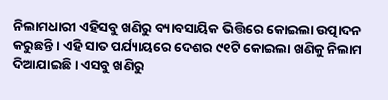ନିଲାମଧାରୀ ଏହିସବୁ ଖଣିରୁ ବ୍ୟାବସାୟିକ ଭିତ୍ତିରେ କୋଇଲା ଉତ୍ପାଦନ କରୁଛନ୍ତି । ଏହି ସାତ ପର୍ଯ୍ୟାୟରେ ଦେଶର ୯୧ଟି କୋଇଲା ଖଣିକୁ ନିଲାମ ଦିଆଯାଇଛି । ଏସବୁ ଖଣିରୁ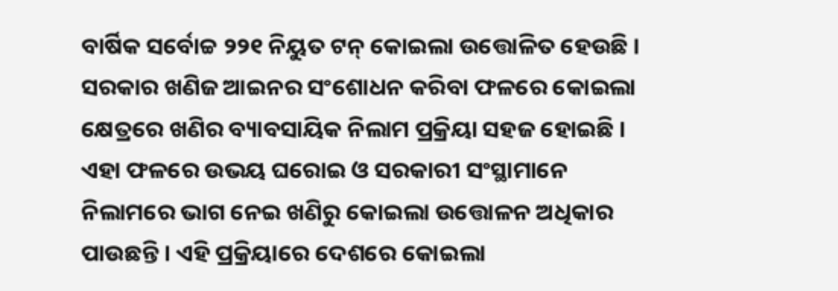ବାର୍ଷିକ ସର୍ବୋଚ୍ଚ ୨୨୧ ନିୟୁତ ଟନ୍‌ କୋଇଲା ଉତ୍ତୋଳିତ ହେଉଛି । ସରକାର ଖଣିଜ ଆଇନର ସଂଶୋଧନ କରିବା ଫଳରେ କୋଇଲା କ୍ଷେତ୍ରରେ ଖଣିର ବ୍ୟାବସାୟିକ ନିଲାମ ପ୍ରକ୍ରିୟା ସହଜ ହୋଇଛି । ଏହା ଫଳରେ ଉଭୟ ଘରୋଇ ଓ ସରକାରୀ ସଂସ୍ଥାମାନେ ନିଲାମରେ ଭାଗ ନେଇ ଖଣିରୁ କୋଇଲା ଉତ୍ତୋଳନ ଅଧିକାର ପାଉଛନ୍ତି । ଏହି ପ୍ରକ୍ରିୟାରେ ଦେଶରେ କୋଇଲା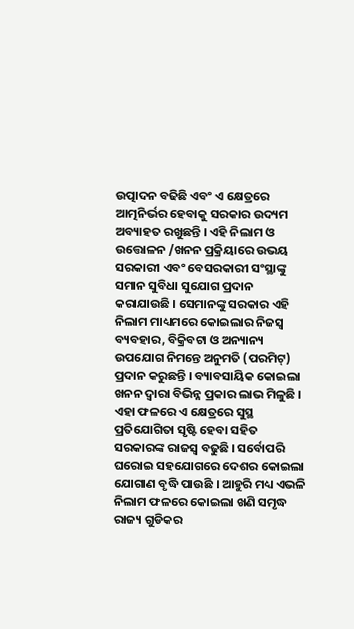ଉତ୍ପାଦନ ବଢିଛି ଏବଂ ଏ କ୍ଷେତ୍ରରେ ଆତ୍ମନିର୍ଭର ହେବାକୁ ସରକାର ଉଦ୍ୟମ ଅବ୍ୟାହତ ରଖୁଛନ୍ତି । ଏହି ନିଲାମ ଓ ଉତ୍ତୋଳନ /ଖନନ ପ୍ରକ୍ରିୟାରେ ଉଭୟ ସରକାରୀ ଏବଂ ବେସରକାରୀ ସଂସ୍ଥାଙ୍କୁ ସମାନ ସୁବିଧା ସୁଯୋଗ ପ୍ରଦାନ କରାଯାଉଛି । ସେମାନଙ୍କୁ ସରକାର ଏହି ନିଲାମ ମାଧ୍ୟମରେ କୋଇଲାର ନିଜସ୍ୱ ବ୍ୟବହାର, ବିକ୍ରିବଟା ଓ ଅନ୍ୟାନ୍ୟ ଉପଯୋଗ ନିମନ୍ତେ ଅନୁମତି (ପରମିଟ୍‌) ପ୍ରଦାନ କରୁଛନ୍ତି । ବ୍ୟାବସାୟିକ କୋଇଲା ଖନନ ଦ୍ୱାରା ବିଭିନ୍ନ ପ୍ରକାର ଲାଭ ମିଳୁଛି । ଏହା ଫଳରେ ଏ କ୍ଷେତ୍ରରେ ସୁସ୍ଥ ପ୍ରତିଯୋଗିତା ସୃଷ୍ଟି ହେବା ସହିତ ସରକାରଙ୍କ ରାଜସ୍ୱ ବଢୁଛି । ସର୍ବୋପରି ଘରୋଇ ସହଯୋଗରେ ଦେଶର କୋଇଲା ଯୋଗାଣ ବୃଦ୍ଧି ପାଉଛି । ଆହୁରି ମଧ୍ୟ ଏଭଳି ନିଲାମ ଫଳରେ କୋଇଲା ଖଣି ସମୃଦ୍ଧ ରାଜ୍ୟ ଗୁଡିକର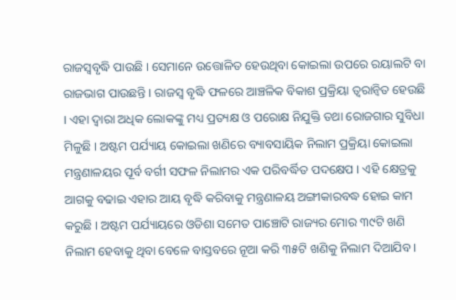ରାଜସ୍ୱବୃଦ୍ଧି ପାଉଛି । ସେମାନେ ଉତ୍ତୋଳିତ ହେଉଥିବା କୋଇଲା ଉପରେ ରୟାଲଟି ବା ରାଜଭାଗ ପାଉଛନ୍ତି । ରାଜସ୍ୱ ବୃଦ୍ଧି ଫଳରେ ଆଞ୍ଚଳିକ ବିକାଶ ପ୍ରକ୍ରିୟା ତ୍ୱରାନ୍ୱିତ ହେଉଛି । ଏହା ଦ୍ୱାରା ଅଧିକ ଲୋକଙ୍କୁ ମଧ୍ୟ ପ୍ରତ୍ୟକ୍ଷ ଓ ପରୋକ୍ଷ ନିଯୁକ୍ତି ତଥା ରୋଜଗାର ସୁବିଧା ମିଳୁଛି । ଅଷ୍ଟମ ପର୍ଯ୍ୟାୟ କୋଇଲା ଖଣିରେ ବ୍ୟାବସାୟିକ ନିଲାମ ପ୍ରକ୍ରିୟା କୋଇଲା ମନ୍ତ୍ରଣାଳୟର ପୂର୍ବ ବର୍ଗୀ ସଫଳ ନିଲାମର ଏକ ପରିବର୍ଦ୍ଧିତ ପଦକ୍ଷେପ । ଏହି କ୍ଷେତ୍ରକୁ ଆଗକୁ ବଢାଇ ଏହାର ଆୟ ବୃଦ୍ଧି କରିବାକୁ ମନ୍ତ୍ରଣାଳୟ ଅଙ୍ଗୀକାରବଦ୍ଧ ହୋଇ କାମ କରୁଛି । ଅଷ୍ଟମ ପର୍ଯ୍ୟାୟରେ ଓଡିଶା ସମେତ ପାଞ୍ଚୋଟି ରାଜ୍ୟର ମୋର ୩୯ଟି ଖଣି ନିଲାମ ହେବାକୁ ଥିବା ବେଳେ ବାସ୍ତବରେ ନୂଆ କରି ୩୫ଟି ଖଣିକୁ ନିଲାମ ଦିଆଯିବ ।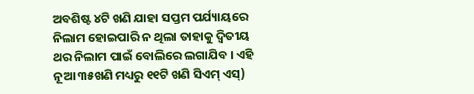ଅବଶିଷ୍ଟ ୪ଟି ଖଣି ଯାହା ସପ୍ତମ ପର୍ଯ୍ୟାୟରେ ନିଲାମ ହୋଇପାରି ନ ଥିଲା ତାହାକୁ ଦ୍ୱିତୀୟ ଥର ନିଲାମ ପାଇଁ ବୋଲିରେ ଲଗାଯିବ । ଏହି ନୂଆ ୩୫ଖଣି ମଧ୍ୟରୁ ୧୧ଟି ଖଣି ସିଏମ୍‌ ଏସ୍‌)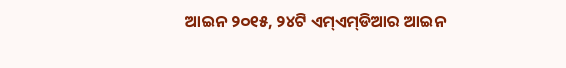ଆଇନ ୨୦୧୫, ୨୪ଟି ଏମ୍‌ଏମ୍‌ଡିଆର ଆଇନ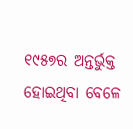୧୯୫୭ର ଅନ୍ତର୍ଭୁକ୍ତ ହୋଇଥିବା ବେଳେ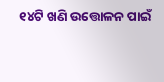୧୪ଟି ଖଣି ଉତ୍ତୋଳନ ପାଇଁ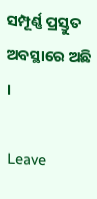ସମ୍ପୂର୍ଣ୍ଣ ପ୍ରସ୍ତୁତ ଅବସ୍ଥାରେ ଅଛି ।

Leave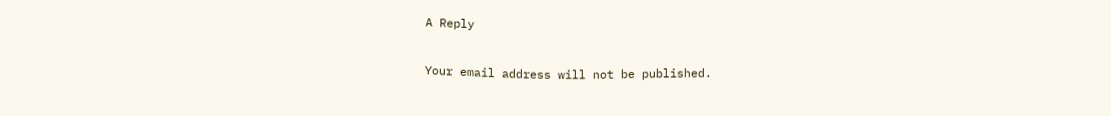A Reply

Your email address will not be published.